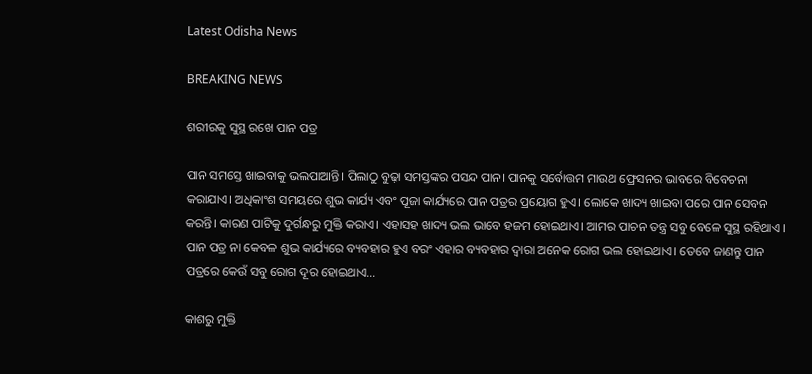Latest Odisha News

BREAKING NEWS

ଶରୀରକୁ ସୁସ୍ଥ ରଖେ ପାନ ପତ୍ର

ପାନ ସମସ୍ତେ ଖାଇବାକୁ ଭଲପାଆନ୍ତି। ପିଲାଠୁ ବୁଢ଼ା ସମସ୍ତଙ୍କର ପସନ୍ଦ ପାନ। ପାନକୁ ସର୍ବୋତ୍ତମ ମାଉଥ ଫ୍ରେସନର ଭାବରେ ବିବେଚନା କରାଯାଏ। ଅଧିକାଂଶ ସମୟରେ ଶୁଭ କାର୍ଯ୍ୟ ଏବଂ ପୂଜା କାର୍ଯ୍ୟରେ ପାନ ପତ୍ରର ପ୍ରୟୋଗ ହୁଏ। ଲୋକେ ଖାଦ୍ୟ ଖାଇବା ପରେ ପାନ ସେବନ କରନ୍ତି। କାରଣ ପାଟିକୁ ଦୁର୍ଗନ୍ଧରୁ ମୁକ୍ତି କରାଏ। ଏହାସହ ଖାଦ୍ୟ ଭଲ ଭାବେ ହଜମ ହୋଇଥାଏ। ଆମର ପାଚନ ତନ୍ତ୍ର ସବୁ ବେଳେ ସୁସ୍ଥ ରହିଥାଏ । ପାନ ପତ୍ର ନା କେବଳ ଶୁଭ କାର୍ଯ୍ୟରେ ବ୍ୟବହାର ହୁଏ ବରଂ ଏହାର ବ୍ୟବହାର ଦ୍ୱାରା ଅନେକ ରୋଗ ଭଲ ହୋଇଥାଏ। ତେବେ ଜାଣନ୍ତୁ ପାନ ପତ୍ରରେ କେଉଁ ସବୁ ରୋଗ ଦୂର ହୋଇଥାଏ…

କାଶରୁ ମୁକ୍ତି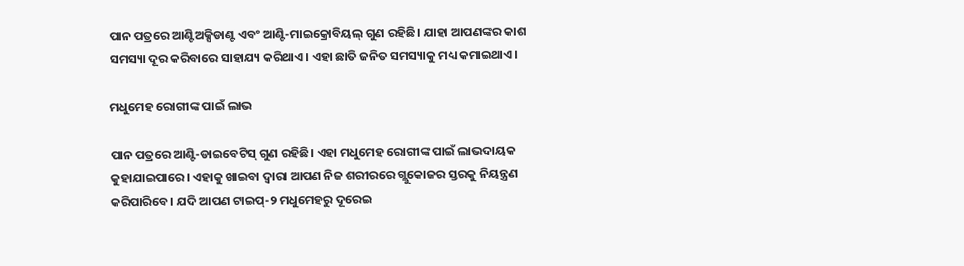ପାନ ପତ୍ରରେ ଆଣ୍ଟିଅକ୍ସିଡାଣ୍ଟ ଏବଂ ଆଣ୍ଟି-ମାଇକ୍ରୋବିୟଲ୍ ଗୁଣ ରହିଛି। ଯାହା ଆପଣଙ୍କର କାଶ ସମସ୍ୟା ଦୂର କରିବାରେ ସାହାଯ୍ୟ କରିଥାଏ। ଏହା ଛାତି ଜନିତ ସମସ୍ୟାକୁ ମଧ୍ୟ କମାଇଥାଏ।

ମଧୁମେହ ରୋଗୀଙ୍କ ପାଇଁ ଲାଭ

ପାନ ପତ୍ରରେ ଆଣ୍ଟି-ଡାଇବେଟିସ୍ ଗୁଣ ରହିଛି। ଏହା ମଧୁମେହ ରୋଗୀଙ୍କ ପାଇଁ ଲାଭଦାୟକ କୁହାଯାଇପାରେ। ଏହାକୁ ଖାଇବା ଦ୍ୱାରା ଆପଣ ନିଜ ଶରୀରରେ ଗ୍ଲୁକୋଜର ସ୍ତରକୁ ନିୟନ୍ତ୍ରଣ କରିପାରିବେ। ଯଦି ଆପଣ ଟାଇପ୍-୨ ମଧୁମେହରୁ ଦୂରେଇ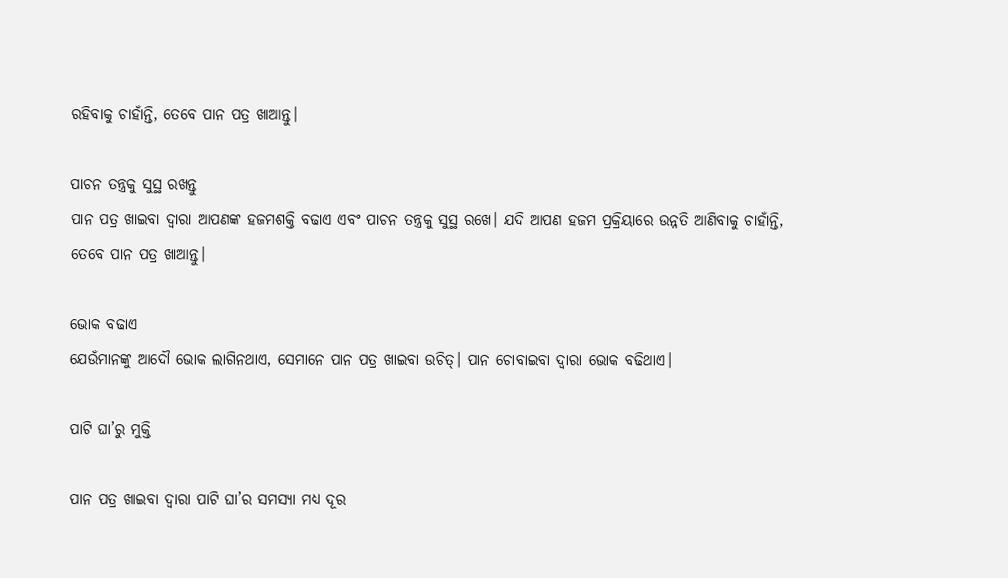ରହିବାକୁ ଚାହାଁନ୍ତି, ତେବେ ପାନ ପତ୍ର ଖାଆନ୍ତୁ।

ପାଚନ ତନ୍ତ୍ରକୁ ସୁସ୍ଥ ରଖନ୍ତୁ
ପାନ ପତ୍ର ଖାଇବା ଦ୍ୱାରା ଆପଣଙ୍କ ହଜମଶକ୍ତି ବଢାଏ ଏବଂ ପାଚନ ତନ୍ତ୍ରକୁ ସୁସ୍ଥ ରଖେ। ଯଦି ଆପଣ ହଜମ ପ୍ରକ୍ରିୟାରେ ଉନ୍ନତି ଆଣିବାକୁ ଚାହାଁନ୍ତି, ତେବେ ପାନ ପତ୍ର ଖାଆନ୍ତୁ।

ଭୋକ ବଢାଏ
ଯେଉଁମାନଙ୍କୁ ଆଦୌ ଭୋକ ଲାଗିନଥାଏ, ସେମାନେ ପାନ ପତ୍ର ଖାଇବା ଉଚିତ୍। ପାନ ଚୋବାଇବା ଦ୍ୱାରା ଭୋକ ବଢିଥାଏ।

ପାଟି ଘା’ରୁ ମୁକ୍ତି

ପାନ ପତ୍ର ଖାଇବା ଦ୍ୱାରା ପାଟି ଘା’ର ସମସ୍ୟା ମଧ୍ୟ ଦୂର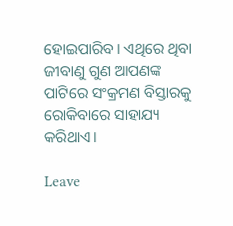ହୋଇପାରିବ। ଏଥିରେ ଥିବା ଜୀବାଣୁ ଗୁଣ ଆପଣଙ୍କ ପାଟିରେ ସଂକ୍ରମଣ ବିସ୍ତାରକୁ ରୋକିବାରେ ସାହାଯ୍ୟ କରିଥାଏ।

Leave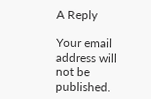A Reply

Your email address will not be published.